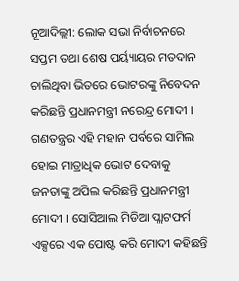ନୂଆଦିଲ୍ଲୀ: ଲୋକ ସଭା ନିର୍ବାଚନରେ ସପ୍ତମ ତଥା ଶେଷ ପର୍ୟ୍ୟାୟର ମତଦାନ ଚାଲିଥିବା ଭିତରେ ଭୋଟରଙ୍କୁ ନିବେଦନ କରିଛନ୍ତି ପ୍ରଧାନମନ୍ତ୍ରୀ ନରେନ୍ଦ୍ର ମୋଦୀ । ଗଣତନ୍ତ୍ରର ଏହି ମହାନ ପର୍ବରେ ସାମିଲ ହୋଇ ମାତ୍ରାଧିକ ଭୋଟ ଦେବାକୁ ଜନତାଙ୍କୁ ଅପିଲ କରିଛନ୍ତି ପ୍ରଧାନମନ୍ତ୍ରୀ ମୋଦୀ । ସୋସିଆଲ ମିଡିଆ ପ୍ଲାଟଫର୍ମ ଏକ୍ସରେ ଏକ ପୋଷ୍ଟ କରି ମୋଦୀ କହିଛନ୍ତି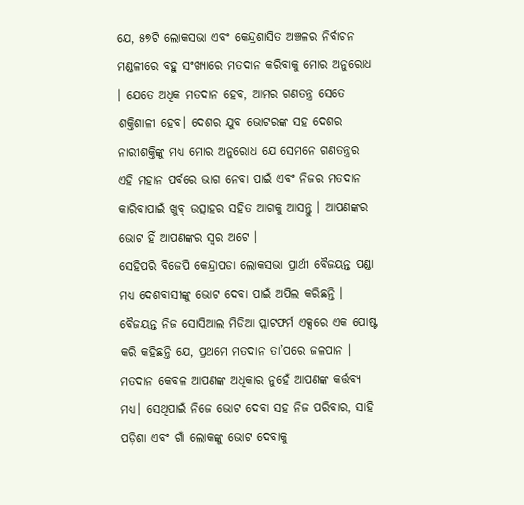ଯେ, ୫୭ଟି ଲୋକସଭା ଏବଂ କେନ୍ଦ୍ରଶାସିତ ଅଞ୍ଚଳର ନିର୍ବାଚନ ମଣ୍ଡଳୀରେ ବହୁ ସଂଖ୍ୟାରେ ମତଦାନ କରିବାକୁ ମୋର ଅନୁରୋଧ । ଯେତେ ଅଧିକ ମତଦାନ ହେବ, ଆମର ଗଣତନ୍ତ୍ର ସେତେ ଶକ୍ତିଶାଳୀ ହେବ। ଦେଶର ଯୁବ ଭୋଟରଙ୍କ ସହ ଦେଶର ନାରୀଶକ୍ତିଙ୍କୁ ମଧ୍ୟ ମୋର ଅନୁରୋଧ ଯେ ସେମନେ ଗଣତନ୍ତ୍ରର ଏହି ମହାନ ପର୍ବରେ ଭାଗ ନେବା ପାଇଁ ଏବଂ ନିଜର ମତଦାନ କାରିବାପାଇଁ ଖୁବ୍ ଉତ୍ସାହର ସହିତ ଆଗକୁ ଆସନ୍ତୁ । ଆପଣଙ୍କର ଭୋଟ ହିଁ ଆପଣଙ୍କର ସ୍ଵର ଅଟେ ।
ସେହିପରି ବିଜେପି କେନ୍ଦ୍ରାପଡା ଲୋକସଭା ପ୍ରାର୍ଥୀ ବୈଜୟନ୍ତ ପଣ୍ଡା ମଧ୍ୟ ଦେଶବାସୀଙ୍କୁ ଭୋଟ ଦେବା ପାଇଁ ଅପିଲ କରିଛନ୍ତି । ବୈଜୟନ୍ତ ନିଜ ସୋସିଆଲ ମିଡିଆ ପ୍ଲାଟଫର୍ମ ଏକ୍ସରେ ଏକ ପୋଷ୍ଟ କରି କହିଛନ୍ତି ଯେ, ପ୍ରଥମେ ମତଦାନ ତା’ପରେ ଜଳପାନ । ମତଦାନ କେବଳ ଆପଣଙ୍କ ଅଧିକାର ନୁହେଁ ଆପଣଙ୍କ କର୍ତ୍ତବ୍ୟ ମଧ୍ୟ। ସେଥିପାଇଁ ନିଜେ ଭୋଟ ଦେବା ସହ ନିଜ ପରିବାର, ସାହି ପଡ଼ିଶା ଏବଂ ଗାଁ ଲୋକଙ୍କୁ ଭୋଟ ଦେବାକୁ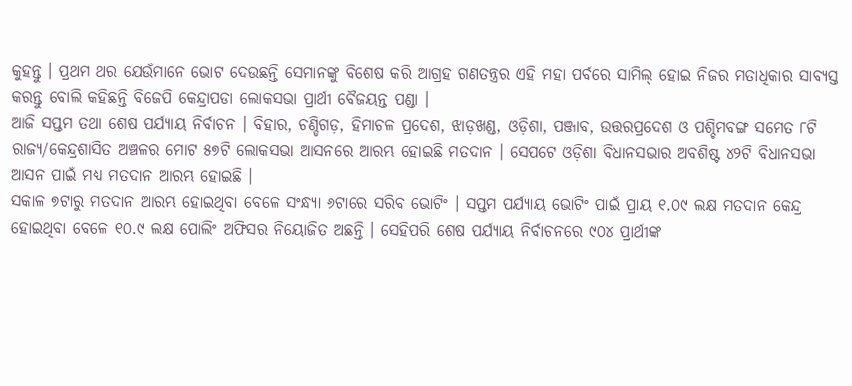କୁହନ୍ତୁ । ପ୍ରଥମ ଥର ଯେଉଁମାନେ ଭୋଟ ଦେଉଛନ୍ତି ସେମାନଙ୍କୁ ବିଶେଷ କରି ଆଗ୍ରହ ଗଣତନ୍ତ୍ରର ଏହି ମହା ପର୍ବରେ ସାମିଲ୍ ହୋଇ ନିଜର ମତାଧିକାର ସାବ୍ୟସ୍ତ କରନ୍ତୁ ବୋଲି କହିଛନ୍ତି ବିଜେପି କେନ୍ଦ୍ରାପଡା ଲୋକସଭା ପ୍ରାର୍ଥୀ ବୈଜୟନ୍ତ ପଣ୍ଡା ।
ଆଜି ସପ୍ତମ ତଥା ଶେଷ ପର୍ଯ୍ୟାୟ ନିର୍ବାଚନ । ବିହାର, ଚଣ୍ଡିଗଡ଼, ହିମାଚଳ ପ୍ରଦେଶ, ଝାଡ଼ଖଣ୍ଡ, ଓଡ଼ିଶା, ପଞ୍ଜାବ, ଉତ୍ତରପ୍ରଦେଶ ଓ ପଶ୍ଚିମବଙ୍ଗ ସମେତ ୮ଟି ରାଜ୍ୟ/କେନ୍ଦ୍ରଶାସିତ ଅଞ୍ଚଳର ମୋଟ ୫୭ଟି ଲୋକସଭା ଆସନରେ ଆରମ୍ଭ ହୋଇଛି ମତଦାନ । ସେପଟେ ଓଡ଼ିଶା ବିଧାନସଭାର ଅବଶିଷ୍ଟ ୪୨ଟି ବିଧାନସଭା ଆସନ ପାଇଁ ମଧ୍ୟ ମତଦାନ ଆରମ୍ଭ ହୋଇଛି ।
ସକାଳ ୭ଟାରୁ ମତଦାନ ଆରମ୍ଭ ହୋଇଥିବା ବେଳେ ସଂନ୍ଧ୍ୟା ୬ଟାରେ ସରିବ ଭୋଟିଂ । ସପ୍ତମ ପର୍ଯ୍ୟାୟ ଭୋଟିଂ ପାଇଁ ପ୍ରାୟ ୧.୦୯ ଲକ୍ଷ ମତଦାନ କେନ୍ଦ୍ର ହୋଇଥିବା ବେଳେ ୧୦.୯ ଲକ୍ଷ ପୋଲିଂ ଅଫିସର ନିୟୋଜିତ ଅଛନ୍ତି । ସେହିପରି ଶେଷ ପର୍ଯ୍ୟାୟ ନିର୍ବାଚନରେ ୯୦୪ ପ୍ରାର୍ଥୀଙ୍କ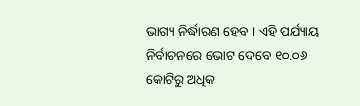ଭାଗ୍ୟ ନିର୍ଦ୍ଧାରଣ ହେବ । ଏହି ପର୍ଯ୍ୟାୟ ନିର୍ବାଚନରେ ଭୋଟ ଦେବେ ୧୦.୦୬ କୋଟିରୁ ଅଧିକ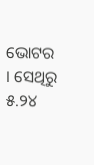ଭୋଟର । ସେଥିରୁ ୫.୨୪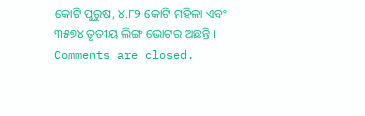କୋଟି ପୁରୁଷ, ୪.୮୨ କୋଟି ମହିଳା ଏବଂ ୩୫୭୪ ତୃତୀୟ ଲିଙ୍ଗ ଭୋଟର ଅଛନ୍ତି ।
Comments are closed.